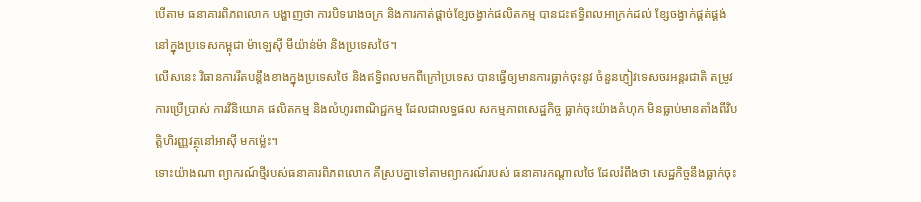បើតាម ធនាគារពិភពលោក បង្ហាញថា ការបិទរោងចក្រ និងការកាត់ផ្តាច់ខ្សែចង្វាក់ផលិតកម្ម បានជះឥទ្ធិពលអាក្រក់ដល់ ខ្សែចង្វាក់ផ្គត់ផ្គង់ នៅក្នុងប្រទេសកម្ពុជា ម៉ាឡេស៊ី មីយ៉ាន់ម៉ា និងប្រទេសថៃ។
លើសនេះ វិធានការរឹតបន្តឹងខាងក្នុងប្រទេសថៃ និងឥទ្ធិពលមកពីក្រៅប្រទេស បានធ្វើឲ្យមានការធ្លាក់ចុះនូវ ចំនួនភ្ញៀវទេសចរអន្តរជាតិ តម្រូវការប្រើប្រាស់ ការវិនិយោគ ផលិតកម្ម និងលំហូរពាណិជ្ជកម្ម ដែលជាលទ្ធផល សកម្មភាពសេដ្ឋកិច្ច ធ្លាក់ចុះយ៉ាងគំហុក មិនធ្លាប់មានតាំងពីវិបត្តិហិរញ្ញវត្ថុនៅអាស៊ី មកម្ល៉េះ។
ទោះយ៉ាងណា ព្យាករណ៍ថ្មីរបស់ធនាគារពិភពលោក គឺស្របគ្នាទៅតាមព្យាករណ៍របស់ ធនាគារកណ្តាលថៃ ដែលរំពឹងថា សេដ្ឋកិច្ចនឹងធ្លាក់ចុះ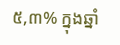៥,៣% ក្នុងឆ្នាំ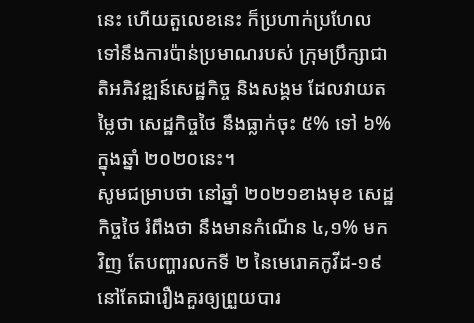នេះ ហើយតួលេខនេះ ក៏ប្រហាក់ប្រហែលទៅនឹងការប៉ាន់ប្រមាណរបស់ ក្រុមប្រឹក្សាជាតិអភិវឌ្ឍន៍សេដ្ឋកិច្ច និងសង្គម ដែលវាយតម្លៃថា សេដ្ឋកិច្ចថៃ នឹងធ្លាក់ចុះ ៥% ទៅ ៦% ក្នុងឆ្នាំ ២០២០នេះ។
សូមជម្រាបថា នៅឆ្នាំ ២០២១ខាងមុខ សេដ្ឋកិច្ចថៃ រំពឹងថា នឹងមានកំណើន ៤,១% មកវិញ តែបញ្ហារលកទី ២ នៃមេរោគកូវីដ-១៩ នៅតែជារឿងគួរឲ្យព្រួយបារ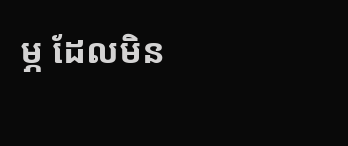ម្ភ ដែលមិន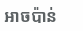អាចប៉ាន់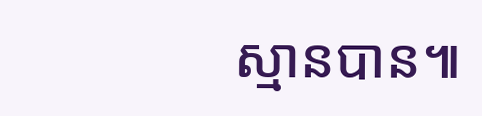ស្មានបាន៕